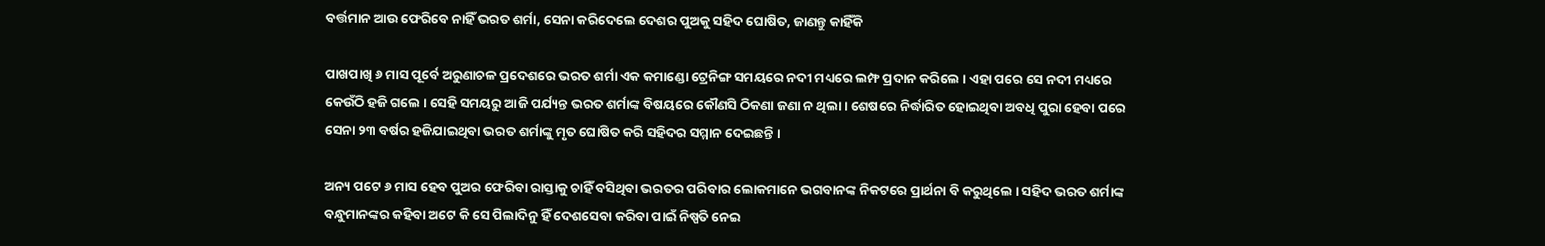ବର୍ତ୍ତମାନ ଆଉ ଫେରିବେ ନାହିଁ ଭରତ ଶର୍ମା, ସେନା କରିଦେଲେ ଦେଶର ପୁଅକୁ ସହିଦ ଘୋଷିତ, ଜାଣନ୍ତୁ କାହିଁକି

ପାଖପାଖି ୬ ମାସ ପୂର୍ବେ ଅରୁଣାଚଳ ପ୍ରଦେଶରେ ଭରତ ଶର୍ମା ଏକ କମାଣ୍ଡୋ ଟ୍ରେନିଙ୍ଗ ସମୟରେ ନଦୀ ମଧ୍ୟରେ ଲମ୍ଫ ପ୍ରଦାନ କରିଲେ । ଏହା ପରେ ସେ ନଦୀ ମଧ୍ୟରେ କେଉଁଠି ହଜି ଗଲେ । ସେହି ସମୟରୁ ଆଜି ପର୍ଯ୍ୟନ୍ତ ଭରତ ଶର୍ମାଙ୍କ ବିଷୟରେ କୌଣସି ଠିକଣା ଜଣା ନ ଥିଲା । ଶେଷରେ ନିର୍ଦ୍ଧାରିତ ହୋଇଥିବା ଅବଧି ପୁରା ହେବା ପରେ ସେନା ୨୩ ବର୍ଷର ହଜିଯାଇଥିବା ଭରତ ଶର୍ମାଙ୍କୁ ମୃତ ଘୋଷିତ କରି ସହିଦର ସମ୍ମାନ ଦେଇଛନ୍ତି ।

ଅନ୍ୟ ପଟେ ୬ ମାସ ହେବ ପୁଅର ଫେରିବା ରାସ୍ତାକୁ ଚାହିଁ ବସିଥିବା ଭରତର ପରିବାର ଲୋକମାନେ ଭଗବାନଙ୍କ ନିକଟରେ ପ୍ରାର୍ଥନା ବି କରୁଥିଲେ । ସହିଦ ଭରତ ଶର୍ମାଙ୍କ ବନ୍ଧୁମାନଙ୍କର କହିବା ଅଟେ କି ସେ ପିଲାଦିନୁ ହିଁ ଦେଶସେବା କରିବା ପାଇଁ ନିଷ୍ପତି ନେଇ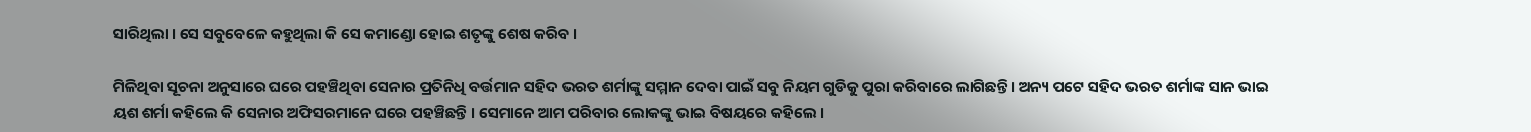ସାରିଥିଲା । ସେ ସବୁବେଳେ କହୁଥିଲା କି ସେ କମାଣ୍ଡୋ ହୋଇ ଶତୃଙ୍କୁ ଶେଷ କରିବ ।

ମିଳିଥିବା ସୂଚନା ଅନୁସାରେ ଘରେ ପହଞ୍ଚିଥିବା ସେନାର ପ୍ରତିନିଧି ବର୍ତ୍ତମାନ ସହିଦ ଭରତ ଶର୍ମାଙ୍କୁ ସମ୍ମାନ ଦେବା ପାଇଁ ସବୁ ନିୟମ ଗୁଡିକୁ ପୁରା କରିବାରେ ଲାଗିଛନ୍ତି । ଅନ୍ୟ ପଟେ ସହିଦ ଭରତ ଶର୍ମାଙ୍କ ସାନ ଭାଇ ୟଶ ଶର୍ମା କହିଲେ କି ସେନାର ଅଫିସରମାନେ ଘରେ ପହଞ୍ଚିଛନ୍ତି । ସେମାନେ ଆମ ପରିବାର ଲୋକଙ୍କୁ ଭାଇ ବିଷୟରେ କହିଲେ ।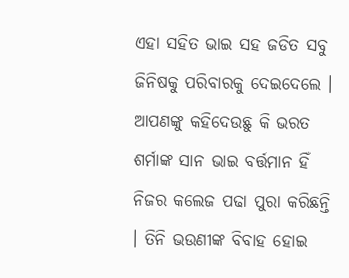ଏହା ସହିତ ଭାଇ ସହ ଜଡିତ ସବୁ ଜିନିଷକୁ ପରିବାରକୁ ଦେଇଦେଲେ । ଆପଣଙ୍କୁ କହିଦେଉଛୁ କି ଭରତ ଶର୍ମାଙ୍କ ସାନ ଭାଇ ବର୍ତ୍ତମାନ ହିଁ ନିଜର କଲେଜ ପଢା ପୁରା କରିଛନ୍ତି । ତିନି ଭଉଣୀଙ୍କ ବିବାହ ହୋଇ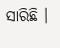ସାରିଛି ।